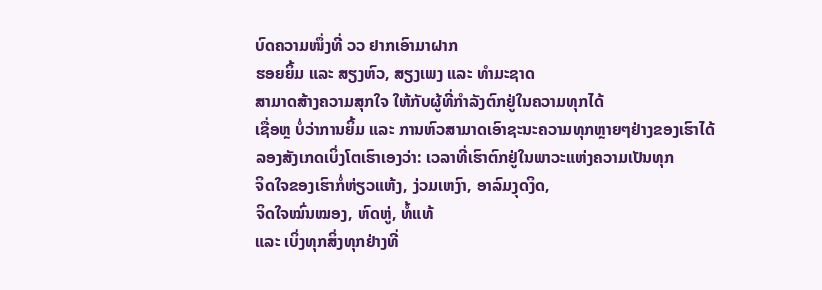ບົດຄວາມໜຶ່ງທີ່ ວວ ຢາກເອົາມາຝາກ
ຮອຍຍິ້ມ ແລະ ສຽງຫົວ, ສຽງເພງ ແລະ ທຳມະຊາດ
ສາມາດສ້າງຄວາມສຸກໃຈ ໃຫ້ກັບຜູ້ທີ່ກຳລັງຕົກຢູ່ໃນຄວາມທຸກໄດ້
ເຊື່ອຫຼ ບໍ່ວ່າການຍິ້ມ ແລະ ການຫົວສາມາດເອົາຊະນະຄວາມທຸກຫຼາຍໆຢ່າງຂອງເຮົາໄດ້
ລອງສັງເກດເບິ່ງໂຕເຮົາເອງວ່າ: ເວລາທີ່ເຮົາຕົກຢູ່ໃນພາວະແຫ່ງຄວາມເປັນທຸກ
ຈິດໃຈຂອງເຮົາກໍ່ຫ່ຽວແຫ້ງ, ງ່ວມເຫງົາ, ອາລົມງຸດງິດ,
ຈິດໃຈໝົ່ນໝອງ, ຫົດຫູ່, ທໍ້ແທ້
ແລະ ເບິ່ງທຸກສິ່ງທຸກຢ່າງທີ່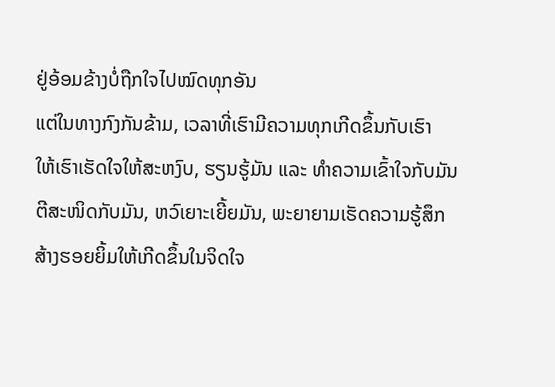ຢູ່ອ້ອມຂ້າງບໍ່ຖືກໃຈໄປໝົດທຸກອັນ
ແຕ່ໃນທາງກົງກັນຂ້າມ, ເວລາທີ່ເຮົາມີຄວາມທຸກເກີດຂຶ້ນກັບເຮົາ
ໃຫ້ເຮົາເຮັດໃຈໃຫ້ສະຫງົບ, ຮຽນຮູ້ມັນ ແລະ ທຳຄວາມເຂົ້າໃຈກັບມັນ
ຕີສະໜິດກັບມັນ, ຫວົເຍາະເຍີ້ຍມັນ, ພະຍາຍາມເຮັດຄວາມຮູ້ສຶກ
ສ້າງຮອຍຍິ້ມໃຫ້ເກີດຂຶ້ນໃນຈິດໃຈ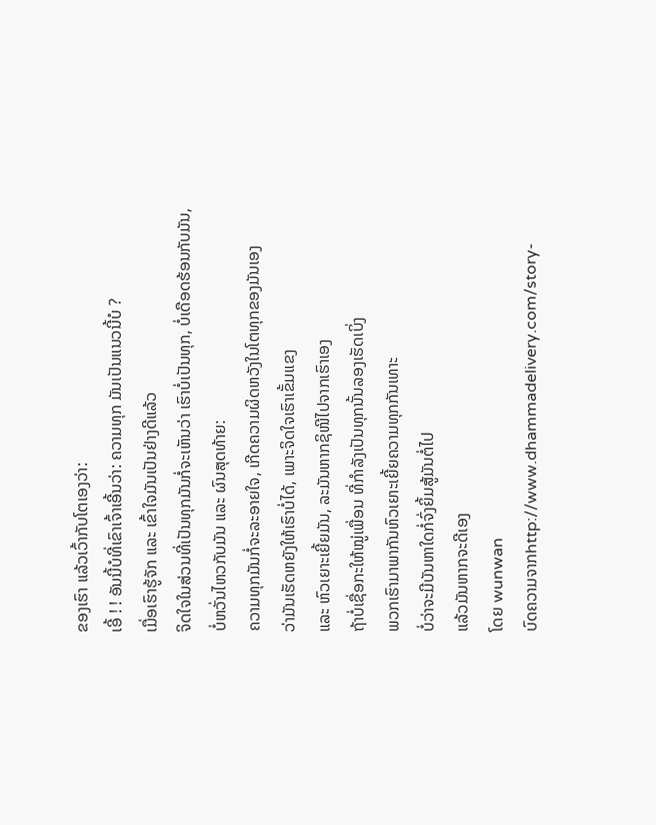ຂອງເຮົາ ແລ້ວເວົ້າກັບໂຕເອງວ່າ:
ເອີ້ ! ! ອັນນີ້ບໍທີ່ເຂົາເຈົ້າເອີ້ນວ່າ: ຄວາມທຸກ ມັນເປັນແນວນີ້ບໍ ?
ເມື່ອເຮົາຮູ້ຈັກ ແລະ ເຂົ້າໃຈມັນເປັນຢ່າງດີແລ້ວ
ຈິດໃຈໃນສ່ວນທີ່ເປັນທຸກມັນກໍ່ຈະເຫັນວ່າ ເຮົາບໍ່ເປັນທຸກ, ບໍ່ເດືອດຮ້ອນກັບມັນ,
ບໍ່ຫວັ່ນໄຫວກັບມັນ ແລະ ຜົນສຸດທ້າຍ:
ຄວາມທຸກມັນກໍ່ຈະລະອາຍໃຈ, ເກີດຄວາມຜິດຫວັງໃນໂຕທຸກຂອງມັນເອງ
ວ່າມັນເຮັດຫຍັງໃຫ້ເຮົາບໍ່ໄດ້, ເພາະຈິດໃຈເຮົາເຂັ້ມແຂງ
ແລະ ຫົວເຍາະເຍີ້ຍມັນ, ລະມັນຫາກຊິໜີໄປຈາກເຮົາເອງ
ຖ້າບໍ່ເຊື່ອກະໃຫ້ໝູ່ເພື່ອນ ທີ່ກຳລັງເປັນທຸກນັ້ນລອງເຮັດເບິ່ງ
ພວກເຮົາມາພາກັນຫົວເຍາະເຍີ້ຍຄວາມທຸກກັນເທາະ
ບໍ່ວ່າຈະມີບັນຫາໃດກໍ່ຈົ່ງຍິ້ມສູ້ມັນຕໍ່ໄປ
ແລ້ວມັນຫາກຈະດີເອງ
ໂດຍ wunwan
ບົດຄວາມຈາກhttp://www.dhammadelivery.com/story-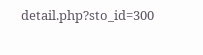detail.php?sto_id=300